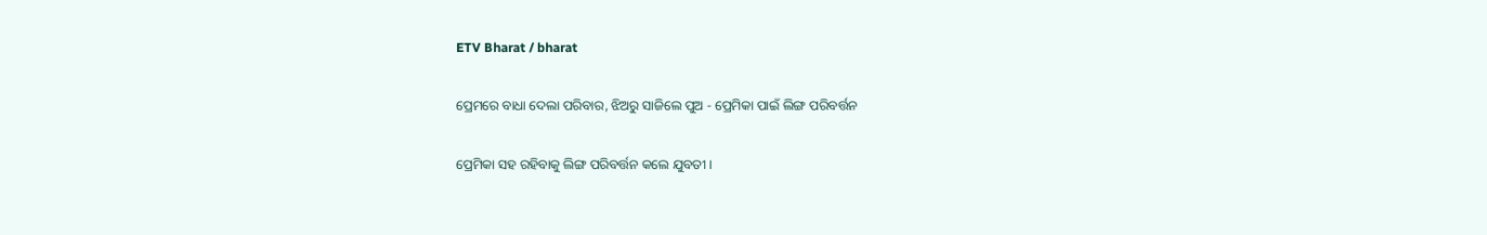ETV Bharat / bharat

ପ୍ରେମରେ ବାଧା ଦେଲା ପରିବାର, ଝିଅରୁ ସାଜିଲେ ପୁଅ - ପ୍ରେମିକା ପାଇଁ ଲିଙ୍ଗ ପରିବର୍ତ୍ତନ

ପ୍ରେମିକା ସହ ରହିବାକୁ ଲିଙ୍ଗ ପରିବର୍ତ୍ତନ କଲେ ଯୁବତୀ ।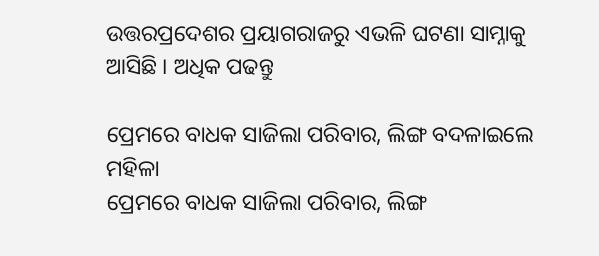ଉତ୍ତରପ୍ରଦେଶର ପ୍ରୟାଗରାଜରୁ ଏଭଳି ଘଟଣା ସାମ୍ନାକୁ ଆସିଛି । ଅଧିକ ପଢନ୍ତୁ

ପ୍ରେମରେ ବାଧକ ସାଜିଲା ପରିବାର, ଲିଙ୍ଗ ବଦଳାଇଲେ ମହିଳା
ପ୍ରେମରେ ବାଧକ ସାଜିଲା ପରିବାର, ଲିଙ୍ଗ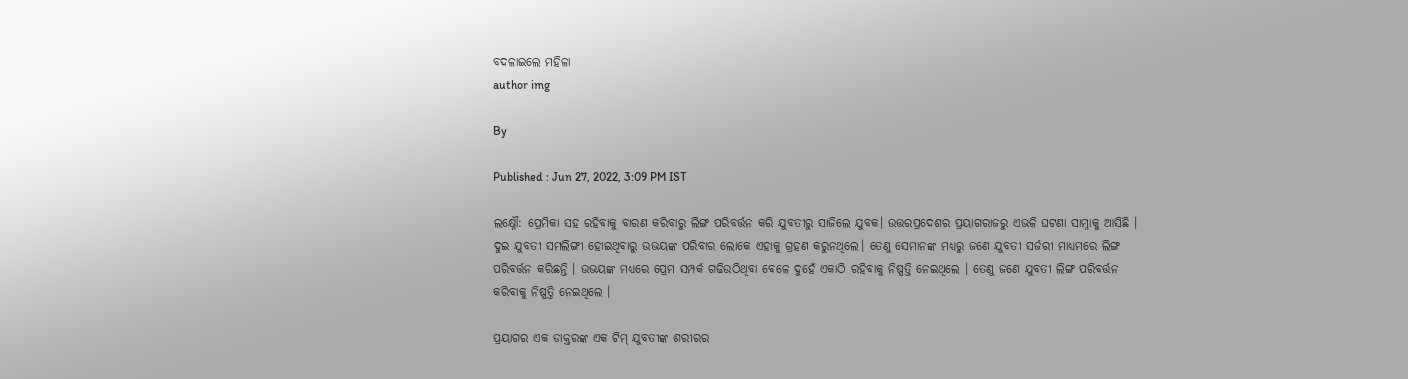ବଦଳାଇଲେ ମହିଳା
author img

By

Published : Jun 27, 2022, 3:09 PM IST

ଲକ୍ଷ୍ନୌ: ପ୍ରେମିକା ସହ ରହିବାକୁ ବାରଣ କରିବାରୁ ଲିଙ୍ଗ ପରିବର୍ତ୍ତନ କରି ଯୁବତୀରୁ ସାଜିଲେ ଯୁବକ। ଉତ୍ତରପ୍ରଦେଶର ପ୍ରୟାଗରାଜରୁ ଏଭଳି ଘଟଣା ସାମ୍ନାକୁ ଆସିଛି । ଦୁଇ ଯୁବତୀ ସମଲିଙ୍ଗୀ ହୋଇଥିବାରୁ ଉଭୟଙ୍କ ପରିବାର ଲୋକେ ଏହାକୁ ଗ୍ରହଣ କରୁନଥିଲେ। ତେଣୁ ସେମାନଙ୍କ ମଧ୍ୟରୁ ଜଣେ ଯୁବତୀ ସର୍ଜରୀ ମାଧ୍ୟମରେ ଲିଙ୍ଗ ପରିବର୍ତ୍ତନ କରିଛନ୍ତି । ଉଭୟଙ୍କ ମଧ୍ୟରେ ପ୍ରେମ ସମ୍ପର୍କ ଗଢିଉଠିଥିବା ବେଳେ ଦୁହେଁ ଏକାଠି ରହିବାକୁ ନିଷ୍ପତ୍ତି ନେଇଥିଲେ । ତେଣୁ ଜଣେ ଯୁବତୀ ଲିଙ୍ଗ ପରିବର୍ତ୍ତନ କରିବାକୁ ନିଷ୍ପତ୍ତି ନେଇଥିଲେ ।

ପ୍ରୟାଗର ଏକ ଡାକ୍ତରଙ୍କ ଏକ ଟିମ୍ ଯୁବତୀଙ୍କ ଶରୀରର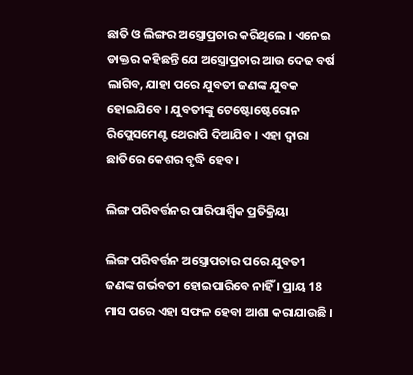ଛାତି ଓ ଲିଙ୍ଗର ଅସ୍ତ୍ରୋପ୍ରଚାର କରିଥିଲେ । ଏନେଇ ଡାକ୍ତର କହିଛନ୍ତି ଯେ ଅସ୍ତ୍ରୋପ୍ରଚାର ଆଉ ଦେଢ ବର୍ଷ ଲାଗିବ, ଯାହା ପରେ ଯୁବତୀ ଜଣଙ୍କ ଯୁବକ ହୋଇଯିବେ । ଯୁବତୀଙ୍କୁ ଟେଷ୍ଟୋଷ୍ଟେରୋନ ରିପ୍ଲେସମେଣ୍ଟ ଥେରାପି ଦିଆଯିବ । ଏହା ଦ୍ବାରା ଛାତିରେ କେଶର ବୃଦ୍ଧି ହେବ।

ଲିଙ୍ଗ ପରିବର୍ତ୍ତନର ପାରିପାର୍ଶ୍ବିକ ପ୍ରତିକ୍ରିୟା

ଲିଙ୍ଗ ପରିବର୍ତ୍ତନ ଅସ୍ତ୍ରୋପଚାର ପରେ ଯୁବତୀ ଜଣଙ୍କ ଗର୍ଭବତୀ ହୋଇପାରିବେ ନାହିଁ । ପ୍ରାୟ 18 ମାସ ପରେ ଏହା ସଫଳ ହେବା ଆଶା କରାଯାଉଛି ।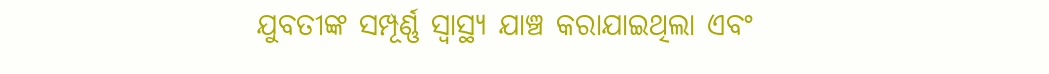ଯୁବତୀଙ୍କ ସମ୍ପୂର୍ଣ୍ଣ ସ୍ୱାସ୍ଥ୍ୟ ଯାଞ୍ଚ କରାଯାଇଥିଲା ଏବଂ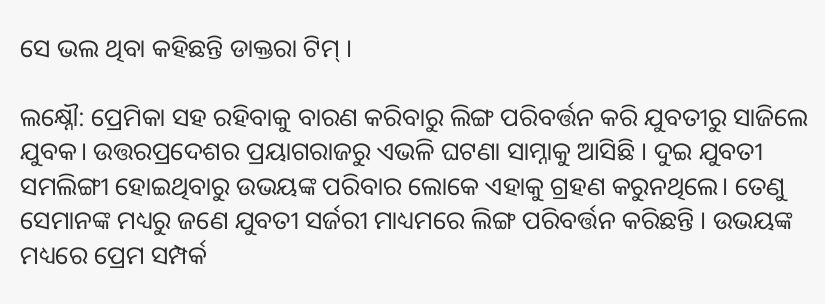ସେ ଭଲ ଥିବା କହିଛନ୍ତି ଡାକ୍ତରା ଟିମ୍ ।

ଲକ୍ଷ୍ନୌ: ପ୍ରେମିକା ସହ ରହିବାକୁ ବାରଣ କରିବାରୁ ଲିଙ୍ଗ ପରିବର୍ତ୍ତନ କରି ଯୁବତୀରୁ ସାଜିଲେ ଯୁବକ। ଉତ୍ତରପ୍ରଦେଶର ପ୍ରୟାଗରାଜରୁ ଏଭଳି ଘଟଣା ସାମ୍ନାକୁ ଆସିଛି । ଦୁଇ ଯୁବତୀ ସମଲିଙ୍ଗୀ ହୋଇଥିବାରୁ ଉଭୟଙ୍କ ପରିବାର ଲୋକେ ଏହାକୁ ଗ୍ରହଣ କରୁନଥିଲେ। ତେଣୁ ସେମାନଙ୍କ ମଧ୍ୟରୁ ଜଣେ ଯୁବତୀ ସର୍ଜରୀ ମାଧ୍ୟମରେ ଲିଙ୍ଗ ପରିବର୍ତ୍ତନ କରିଛନ୍ତି । ଉଭୟଙ୍କ ମଧ୍ୟରେ ପ୍ରେମ ସମ୍ପର୍କ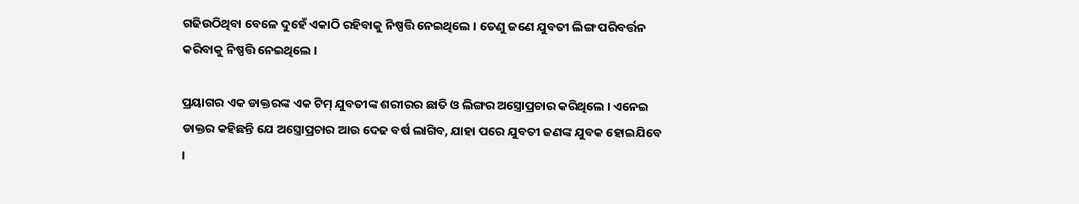ଗଢିଉଠିଥିବା ବେଳେ ଦୁହେଁ ଏକାଠି ରହିବାକୁ ନିଷ୍ପତ୍ତି ନେଇଥିଲେ । ତେଣୁ ଜଣେ ଯୁବତୀ ଲିଙ୍ଗ ପରିବର୍ତ୍ତନ କରିବାକୁ ନିଷ୍ପତ୍ତି ନେଇଥିଲେ ।

ପ୍ରୟାଗର ଏକ ଡାକ୍ତରଙ୍କ ଏକ ଟିମ୍ ଯୁବତୀଙ୍କ ଶରୀରର ଛାତି ଓ ଲିଙ୍ଗର ଅସ୍ତ୍ରୋପ୍ରଚାର କରିଥିଲେ । ଏନେଇ ଡାକ୍ତର କହିଛନ୍ତି ଯେ ଅସ୍ତ୍ରୋପ୍ରଚାର ଆଉ ଦେଢ ବର୍ଷ ଲାଗିବ, ଯାହା ପରେ ଯୁବତୀ ଜଣଙ୍କ ଯୁବକ ହୋଇଯିବେ ।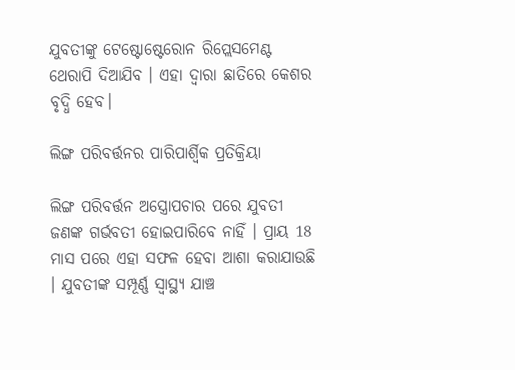ଯୁବତୀଙ୍କୁ ଟେଷ୍ଟୋଷ୍ଟେରୋନ ରିପ୍ଲେସମେଣ୍ଟ ଥେରାପି ଦିଆଯିବ । ଏହା ଦ୍ବାରା ଛାତିରେ କେଶର ବୃଦ୍ଧି ହେବ।

ଲିଙ୍ଗ ପରିବର୍ତ୍ତନର ପାରିପାର୍ଶ୍ବିକ ପ୍ରତିକ୍ରିୟା

ଲିଙ୍ଗ ପରିବର୍ତ୍ତନ ଅସ୍ତ୍ରୋପଚାର ପରେ ଯୁବତୀ ଜଣଙ୍କ ଗର୍ଭବତୀ ହୋଇପାରିବେ ନାହିଁ । ପ୍ରାୟ 18 ମାସ ପରେ ଏହା ସଫଳ ହେବା ଆଶା କରାଯାଉଛି । ଯୁବତୀଙ୍କ ସମ୍ପୂର୍ଣ୍ଣ ସ୍ୱାସ୍ଥ୍ୟ ଯାଞ୍ଚ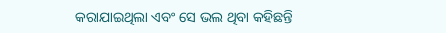କରାଯାଇଥିଲା ଏବଂ ସେ ଭଲ ଥିବା କହିଛନ୍ତି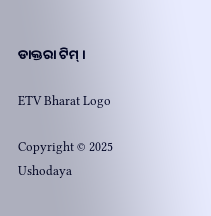ଡାକ୍ତରା ଟିମ୍ ।

ETV Bharat Logo

Copyright © 2025 Ushodaya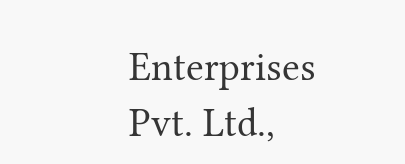Enterprises Pvt. Ltd.,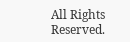All Rights Reserved.